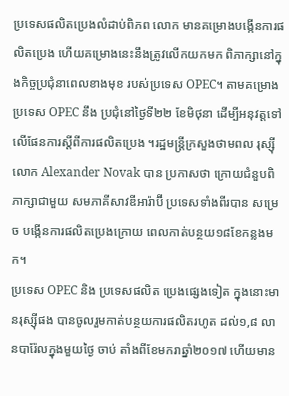ប្រទេសផលិតប្រេងលំដាប់ពិភព លោក មានគម្រោងបង្កើនការផលិតប្រេង ហើយគម្រោងនេះនឹងត្រូវលើកយកមក ពិភាក្សានៅក្នុងកិច្ចប្រជុំនាពេលខាងមុខ របស់ប្រទេស OPEC។ តាមគម្រោង ប្រទេស OPEC នឹង ប្រជុំនៅថ្ងៃទី២២ ខែមិថុនា ដើម្បីអនុវត្តទៅលើផែនការស្តីពីការផលិតប្រេង ។រដ្ឋមន្ត្រីក្រសួងថាមពល រុស្ស៊ី លោក Alexander Novak បាន ប្រកាសថា ក្រោយជំនួបពិភាក្សាជាមួយ សមភាគីសាវឌីអារ៉ាប៊ី ប្រទេសទាំងពីរបាន សម្រេច បង្កើនការផលិតប្រេងក្រោយ ពេលកាត់បន្ថយ១៨ខែកន្លងមក។
ប្រទេស OPEC និង ប្រទេសផលិត ប្រេងផ្សេងទៀត ក្នុងនោះមានរុស្ស៊ីផង បានចូលរួមកាត់បន្ថយការផលិតរហូត ដល់១,៨ លានបារ៉ែលក្នុងមួយថ្ងៃ ចាប់ តាំងពីខែមករាឆ្នាំ២០១៧ ហើយមាន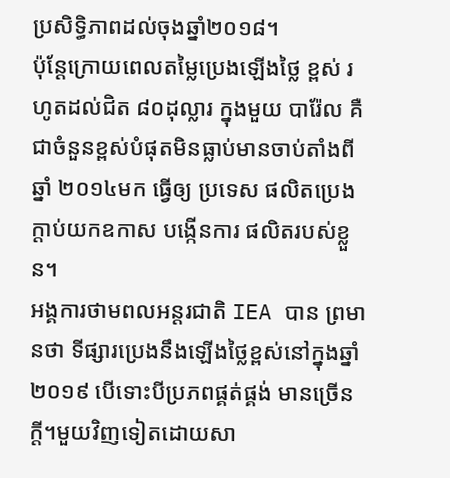ប្រសិទ្ធិភាពដល់ចុងឆ្នាំ២០១៨។
ប៉ុន្តែក្រោយពេលតម្លៃប្រេងឡើងថ្លៃ ខ្ពស់ រហូតដល់ជិត ៨០ដុល្លារ ក្នុងមួយ បារ៉ែល គឺជាចំនួនខ្ពស់បំផុតមិនធ្លាប់មានចាប់តាំងពីឆ្នាំ ២០១៤មក ធ្វើឲ្យ ប្រទេស ផលិតប្រេង ក្តាប់យកឧកាស បង្កើនការ ផលិតរបស់ខ្លួន។
អង្គការថាមពលអន្តរជាតិ IEA បាន ព្រមានថា ទីផ្សារប្រេងនឹងឡើងថ្លៃខ្ពស់នៅក្នុងឆ្នាំ២០១៩ បើទោះបីប្រភពផ្គត់ផ្គង់ មានច្រើនក្តី។មួយវិញទៀតដោយសា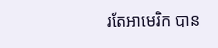រតែអាមេរិក បាន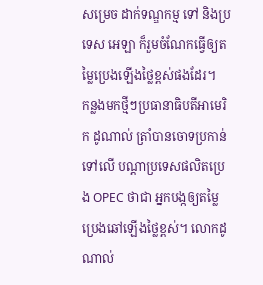សម្រេច ដាក់ទណ្ឌកម្ម ទៅ និងប្រទេស អេឡា ក៏រួមចំណែកធ្វើឲ្យតម្លៃប្រេងឡើងថ្លៃខ្ពស់ផងដែរ។
កន្លងមកថ្មីៗប្រធានាធិបតីអាមេរិក ដូណាល់ ត្រាំបានចោទប្រកាន់ ទៅលើ បណ្តាប្រទេសផលិតប្រេង OPEC ថាជា អ្នកបង្កឲ្យតម្លៃប្រេងឆៅឡើងថ្លៃខ្ពស់។ លោកដូណាល់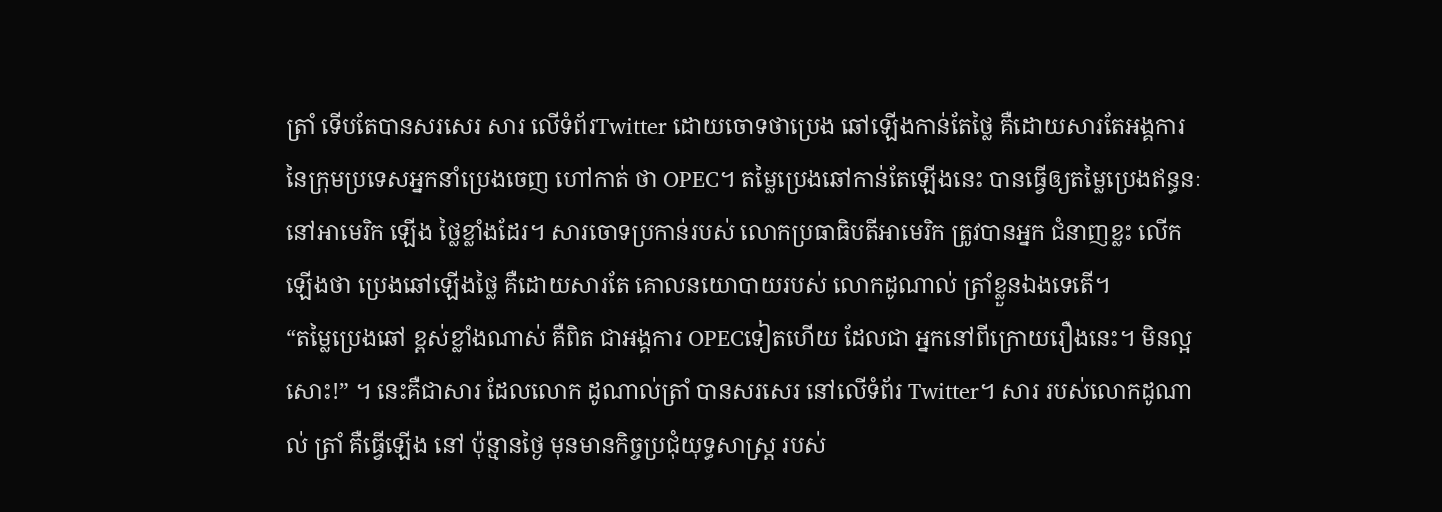ត្រាំ ទើបតែបានសរសេរ សារ លើទំព័រTwitter ដោយចោទថាប្រេង ឆៅឡើងកាន់តែថ្លៃ គឺដោយសារតែអង្គការនៃក្រុមប្រទេសអ្នកនាំប្រេងចេញ ហៅកាត់ ថា OPEC។ តម្លៃប្រេងឆៅកាន់តែឡើងនេះ បានធ្វើឲ្យតម្លៃប្រេងឥន្ធនៈនៅអាមេរិក ឡើង ថ្លៃខ្លាំងដែរ។ សារចោទប្រកាន់របស់ លោកប្រធាធិបតីអាមេរិក ត្រូវបានអ្នក ជំនាញខ្លះ លើកឡើងថា ប្រេងឆៅឡើងថ្លៃ គឺដោយសារតែ គោលនយោបាយរបស់ លោកដូណាល់ ត្រាំខ្លួនឯងទេតើ។
“តម្លៃប្រេងឆៅ ខ្ពស់ខ្លាំងណាស់ គឺពិត ជាអង្គការ OPECទៀតហើយ ដែលជា អ្នកនៅពីក្រោយរឿងនេះ។ មិនល្អសោះ!” ។ នេះគឺជាសារ ដែលលោក ដូណាល់ត្រាំ បានសរសេរ នៅលើទំព័រ Twitter។ សារ របស់លោកដូណាល់ ត្រាំ គឺធ្វើឡើង នៅ ប៉ុន្មានថ្ងៃ មុនមានកិច្ចប្រជុំយុទ្ធសាស្ត្រ របស់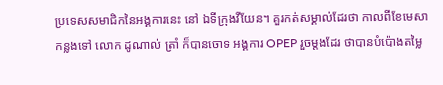ប្រទេសសមាជិកនៃអង្គការនេះ នៅ ឯទីក្រុងវីយែន។ គួរកត់សម្គាល់ដែរថា កាលពីខែមេសាកន្លងទៅ លោក ដូណាល់ ត្រាំ ក៏បានចោទ អង្គការ OPEP រួចម្តងដែរ ថាបានបំប៉ោងតម្លៃ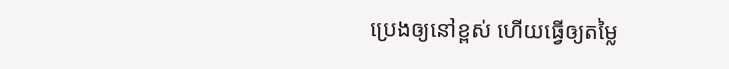ប្រេងឲ្យនៅខ្ពស់ ហើយធ្វើឲ្យតម្លៃ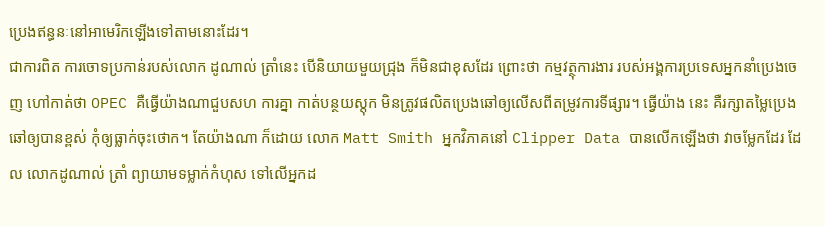ប្រេងឥន្ធនៈនៅអាមេរិកឡើងទៅតាមនោះដែរ។
ជាការពិត ការចោទប្រកាន់របស់លោក ដូណាល់ ត្រាំនេះ បើនិយាយមួយជ្រុង ក៏មិនជាខុសដែរ ព្រោះថា កម្មវត្ថុការងារ របស់អង្គការប្រទេសអ្នកនាំប្រេងចេញ ហៅកាត់ថា OPEC គឺធ្វើយ៉ាងណាជួបសហ ការគ្នា កាត់បន្ថយស្តុក មិនត្រូវផលិតប្រេងឆៅឲ្យលើសពីតម្រូវការទីផ្សារ។ ធ្វើយ៉ាង នេះ គឺរក្សាតម្លៃប្រេងឆៅឲ្យបានខ្ពស់ កុំឲ្យធ្លាក់ចុះថោក។ តែយ៉ាងណា ក៏ដោយ លោក Matt Smith អ្នកវិភាគនៅ Clipper Data បានលើកឡើងថា វាចម្លែកដែរ ដែល លោកដូណាល់ ត្រាំ ព្យាយាមទម្លាក់កំហុស ទៅលើអ្នកដ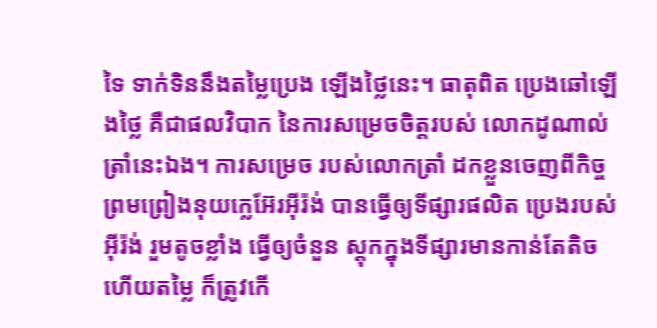ទៃ ទាក់ទិននឹងតម្លៃប្រេង ឡើងថ្លៃនេះ។ ធាតុពិត ប្រេងឆៅឡើងថ្លៃ គឺជាផលវិបាក នៃការសម្រេចចិត្តរបស់ លោកដូណាល់ ត្រាំនេះឯង។ ការសម្រេច របស់លោកត្រាំ ដកខ្លួនចេញពីកិច្ចព្រមព្រៀងនុយក្លេអ៊ែរអុីរ៉ង់ បានធ្វើឲ្យទីផ្សារផលិត ប្រេងរបស់អុីរ៉ង់ រួមតូចខ្លាំង ធ្វើឲ្យចំនួន ស្តុកក្នុងទីផ្សារមានកាន់តែតិច ហើយតម្លៃ ក៏ត្រូវកើ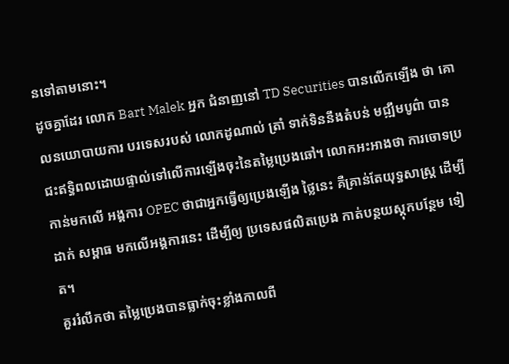នទៅតាមនោះ។
ដូចគ្នាដែរ លោក Bart Malek អ្នក ជំនាញនៅ TD Securities បានលើកឡើង ថា គោលនយោបាយការ បរទេសរបស់ លោកដូណាល់ ត្រាំ ទាក់ទិននឹងតំបន់ មជ្ឍឹមបូព៌ា បានជះឥទ្ធិពលដោយផ្ទាល់ទៅលើការឡើងចុះនៃតម្លៃប្រេងឆៅ។ លោកអះអាងថា ការចោទប្រកាន់មកលើ អង្គការ OPEC ថាជាអ្នកធ្វើឲ្យប្រេងឡើង ថ្លៃនេះ គឺគ្រាន់តែយុទ្ធសាស្ត្រ ដើម្បីដាក់ សម្ពាធ មកលើអង្គការនេះ ដើម្បីឲ្យ ប្រទេសផលិតប្រេង កាត់បន្ថយស្តុកបន្ថែម ទៀត។
គួររំលឹកថា តម្លៃប្រេងបានធ្លាក់ចុះខ្លាំងកាលពី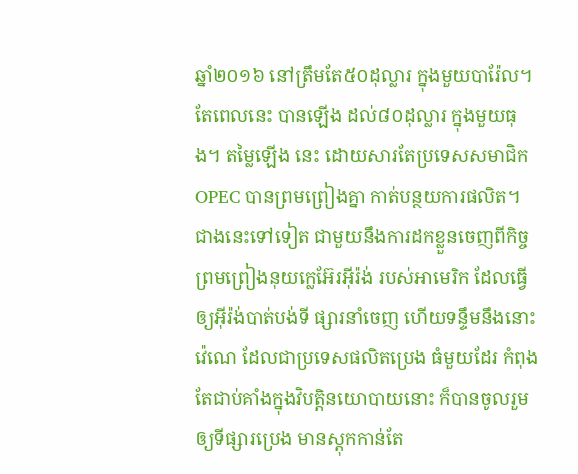ឆ្នាំ២០១៦ នៅត្រឹមតែ៥០ដុល្លារ ក្នុងមួយបារ៉ែល។ តែពេលនេះ បានឡើង ដល់៨០ដុល្លារ ក្នុងមួយធុង។ តម្លៃឡើង នេះ ដោយសារតែប្រទេសសមាជិកOPEC បានព្រមព្រៀងគ្នា កាត់បន្ថយការផលិត។ ជាងនេះទៅទៀត ជាមួយនឹងការដកខ្លួនចេញពីកិច្ចព្រមព្រៀងនុយក្លេអ៊ែរអុីរ៉ង់ របស់អាមេរិក ដែលធ្វើឲ្យអុីរ៉ង់បាត់បង់ទី ផ្សារនាំចេញ ហើយទន្ទឹមនឹងនោះ វ៉េណេ ដែលជាប្រទេសផលិតប្រេង ធំមួយដែរ កំពុងតែជាប់គាំងក្នុងវិបត្តិនយោបាយនោះ ក៏បានចូលរួមឲ្យទីផ្សារប្រេង មានស្តុកកាន់តែ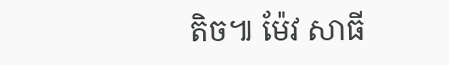តិច៕ ម៉ែវ សាធី